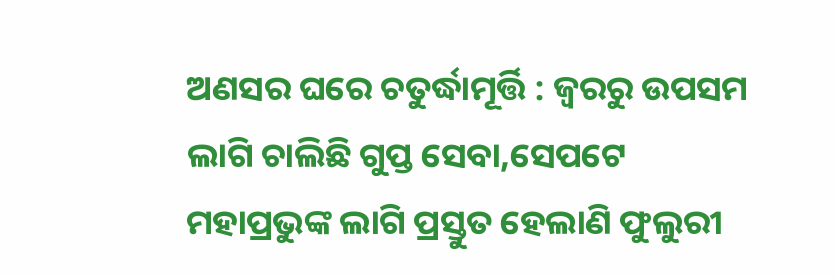ଅଣସର ଘରେ ଚତୁର୍ଦ୍ଧାମୂର୍ତ୍ତି : ଜ୍ୱରରୁ ଉପସମ ଲାଗି ଚାଲିଛି ଗୁପ୍ତ ସେବା,ସେପଟେ ମହାପ୍ରଭୁଙ୍କ ଲାଗି ପ୍ରସ୍ତୁତ ହେଲାଣି ଫୁଲୁରୀ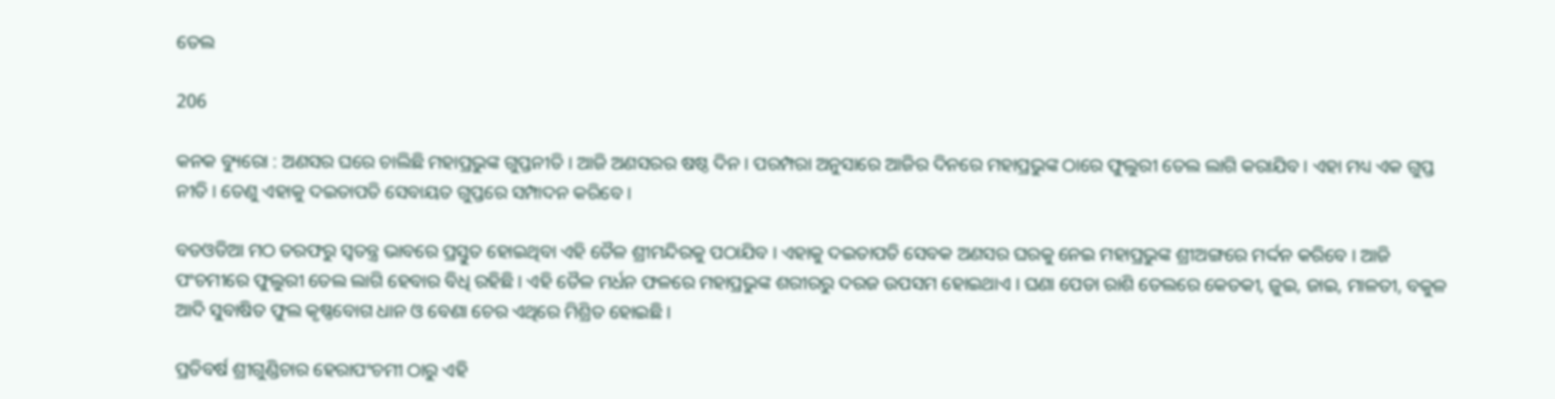ତେଲ

206

କନକ ବ୍ୟୁରୋ : ଅଣସର ଘରେ ଚାଲିଛି ମହାପ୍ରଭୁଙ୍କ ଗୁପ୍ତନୀତି । ଆଜି ଅଣସରର ଷଷ୍ଠ ଦିନ । ପରମ୍ପରା ଅନୁସାରେ ଆଜିର ଦିନରେ ମହାପ୍ରଭୁଙ୍କ ଠାରେ ଫୁଲୁରୀ ତେଲ ଲାଗି କରାଯିବ । ଏହା ମଧ୍ୟ ଏକ ଗୁପ୍ତ ନୀତି । ତେଣୁ ଏହାକୁ ଦଇତାପତି ସେବାୟତ ଗୁପ୍ତରେ ସମ୍ପାଦନ କରିବେ ।

ବଡଓଡିଆ ମଠ ତରଫରୁ ସ୍ୱତନ୍ତ୍ର ଭାବରେ ପ୍ରସ୍ତୁତ ହୋଇଥିବା ଏହି ତୈଳ ଶ୍ରୀମନ୍ଦିରକୁ ପଠାଯିବ । ଏହାକୁ ଦଇତାପତି ସେବକ ଅଣସର ଘରକୁ ନେଇ ମହାପ୍ରଭୁଙ୍କ ଶ୍ରୀଅଙ୍ଗରେ ମର୍ଦ୍ଦନ କରିବେ । ଆଜି ପଂଚମୀରେ ଫୁଲୁରୀ ତେଲ ଲାଗି ହେବାର ବିଧି ରହିଛି । ଏହି ତୈଳ ମର୍ଧନ ଫଳରେ ମହାପ୍ରଭୁଙ୍କ ଶରୀରରୁ ଦରଜ ଉପସମ ହୋଇଥାଏ । ଘଣା ପେଡା ରାଶି ତେଲରେ କେତକୀ, ଜୁଇ, ଜାଇ, ମାଳତୀ, ବକୁଳ ଆଦି ସୁବାଷିତ ଫୁଲ କୃଷ୍ଣବୋଗ ଧାନ ଓ ବେଣା ଚେର ଏଥିରେ ମିଶ୍ରିତ ହୋଇଛି ।

ପ୍ରତିବର୍ଷ ଶ୍ରୀଗୁଣ୍ଡିଚାର ହେରାପଂଚମୀ ଠାରୁ ଏହି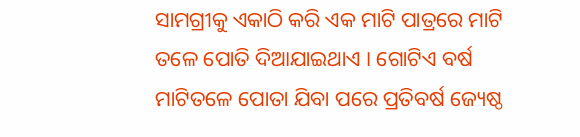ସାମଗ୍ରୀକୁ ଏକାଠି କରି ଏକ ମାଟି ପାତ୍ରରେ ମାଟି ତଳେ ପୋତି ଦିଆଯାଇଥାଏ । ଗୋଟିଏ ବର୍ଷ ମାଟିତଳେ ପୋତା ଯିବା ପରେ ପ୍ରତିବର୍ଷ ଜ୍ୟେଷ୍ଠ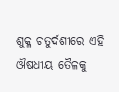ଶୁକ୍ଳ ଚତୁର୍ଦଶୀରେ ଏହି ଔଷଧୀୟ ତୈଳକୁ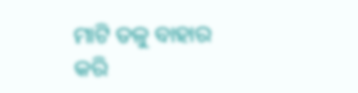ମାଟି ତଳୁ ବାହାର କରି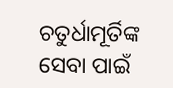ଚତୁର୍ଧାମୂର୍ତିଙ୍କ ସେବା ପାଇଁ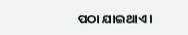ପଠା ଯାଇଥାଏ ।